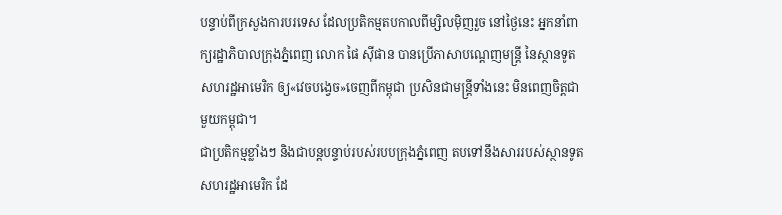បន្ទាប់ពីក្រសួងការបរទេស ដែលប្រតិកម្មតបកាលពីម្សិលម៉ិញរួច នៅថ្ងៃនេះ អ្នកនាំពាក្យរដ្ឋាភិបាលក្រុងភ្នំពេញ លោក ផៃ ស៊ីផាន បានប្រើភាសាបណ្ដេញមន្ត្រី នៃស្ថានទូតសហរដ្ឋអាមេរិក ឲ្យ«វេចបង្វេច»ចេញពីកម្ពុជា ប្រសិនជាមន្ត្រីទាំងនេះ មិនពេញចិត្តជាមួយកម្ពុជា។
ជាប្រតិកម្មខ្លាំងៗ និងជាបន្តបន្ទាប់របស់របបក្រុងភ្នំពេញ តបទៅនឹងសាររបស់ស្ថានទូតសហរដ្ឋអាមេរិក ដែ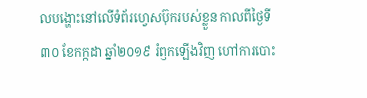លបង្ហោះនៅលើទំព័រហ្វេសប៊ុករបស់ខ្លួន កាលពីថ្ងៃទី៣០ ខែកក្កដា ឆ្នាំ២០១៩ រំឭកឡើងវិញ ហៅការបោះ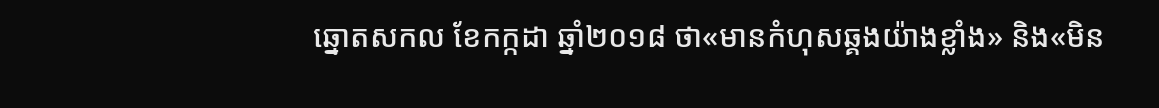ឆ្នោតសកល ខែកក្កដា ឆ្នាំ២០១៨ ថា«មានកំហុសឆ្គងយ៉ាងខ្លាំង» និង«មិន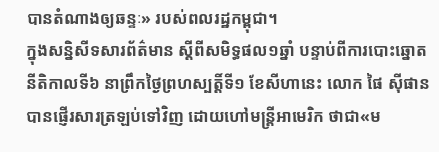បានតំណាងឲ្យឆន្ទៈ» របស់ពលរដ្ឋកម្ពុជា។
ក្នុងសន្និសីទសារព័ត៌មាន ស្តីពីសមិទ្ធផល១ឆ្នាំ បន្ទាប់ពីការបោះឆ្នោត នីតិកាលទី៦ នាព្រឹកថ្ងៃព្រហស្បត្តិ៍ទី១ ខែសីហានេះ លោក ផៃ ស៊ីផាន បានផ្ញើរសារត្រឡប់ទៅវិញ ដោយហៅមន្ត្រីអាមេរិក ថាជា«ម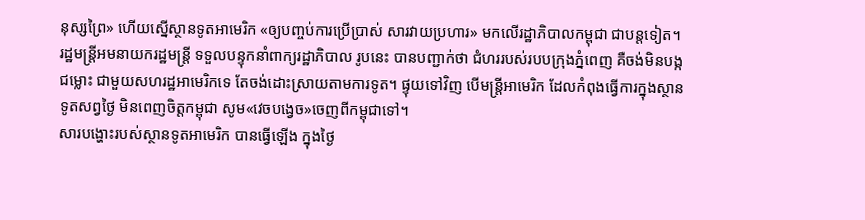នុស្សព្រៃ» ហើយស្នើស្ថានទូតអាមេរិក «ឲ្យបញ្ចប់ការប្រើប្រាស់ សារវាយប្រហារ» មកលើរដ្ឋាភិបាលកម្ពុជា ជាបន្តទៀត។
រដ្ឋមន្ត្រីអមនាយករដ្ឋមន្ត្រី ទទួលបន្ទុកនាំពាក្យរដ្ឋាភិបាល រូបនេះ បានបញ្ជាក់ថា ជំហររបស់របបក្រុងភ្នំពេញ គឺចង់មិនបង្កជម្លោះ ជាមួយសហរដ្ឋអាមេរិកទេ តែចង់ដោះស្រាយតាមការទូត។ ផ្ទុយទៅវិញ បើមន្ត្រីអាមេរិក ដែលកំពុងធ្វើការក្នុងស្ថានទូតសព្វថ្ងៃ មិនពេញចិត្តកម្ពុជា សូម«វេចបង្វេច»ចេញពីកម្ពុជាទៅ។
សារបង្ហោះរបស់ស្ថានទូតអាមេរិក បានធ្វើឡើង ក្នុងថ្ងៃ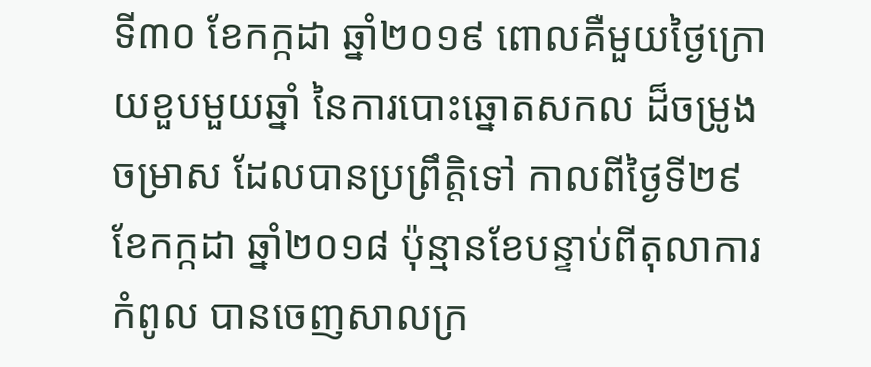ទី៣០ ខែកក្កដា ឆ្នាំ២០១៩ ពោលគឺមួយថ្ងៃក្រោយខួបមួយឆ្នាំ នៃការបោះឆ្នោតសកល ដ៏ចម្រូងចម្រាស ដែលបានប្រព្រឹត្តិទៅ កាលពីថ្ងៃទី២៩ ខែកក្កដា ឆ្នាំ២០១៨ ប៉ុន្មានខែបន្ទាប់ពីតុលាការកំពូល បានចេញសាលក្រ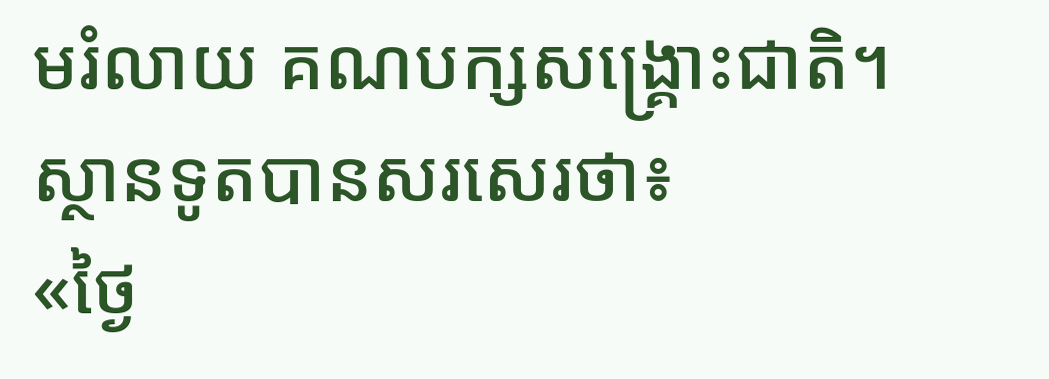មរំលាយ គណបក្សសង្គ្រោះជាតិ។
ស្ថានទូតបានសរសេរថា៖
«ថ្ងៃ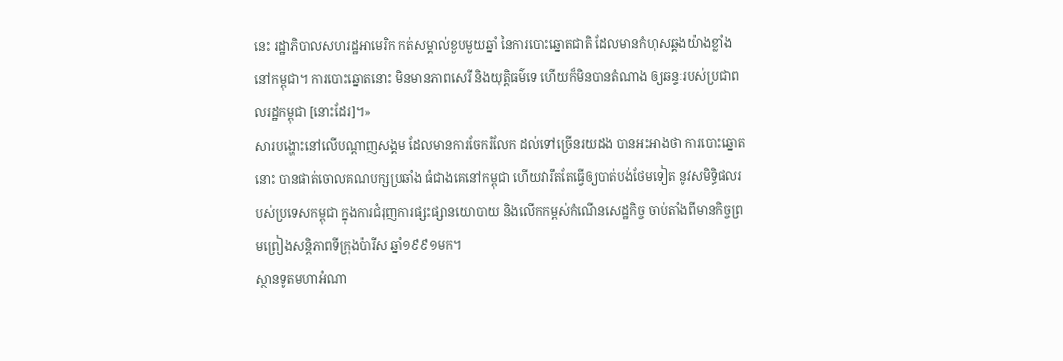នេះ រដ្ឋាភិបាលសហរដ្ឋអាមេរិក កត់សម្គាល់ខួបមួយឆ្នាំ នៃការបោះឆ្នោតជាតិ ដែលមានកំហុសឆ្គងយ៉ាងខ្លាំង នៅកម្ពុជា។ ការបោះឆ្នោតនោះ មិនមានភាពសេរី និងយុត្តិធម៌ទេ ហើយក៏មិនបានតំណាង ឲ្យឆន្ទៈរបស់ប្រជាពលរដ្ឋកម្ពុជា [នោះដែរ]។»
សារបង្ហោះនៅលើបណ្ដាញសង្គម ដែលមានការចែករំលែក ដល់ទៅច្រើនរយដង បានអះអាងថា ការបោះឆ្នោតនោះ បានផាត់ចោលគណបក្សប្រឆាំង ធំជាងគេនៅកម្ពុជា ហើយវារឹតតែធ្វើឲ្យបាត់បង់ថែមទៀត នូវសមិទ្ធិផលរបស់ប្រទេសកម្ពុជា ក្នុងការជំរុញការផ្សះផ្សានយោបាយ និងលើកកម្ពស់កំណើនសេដ្ឋកិច្ច ចាប់តាំងពីមានកិច្ចព្រមព្រៀងសន្តិភាពទីក្រុងប៉ារីស ឆ្នាំ១៩៩១មក។
ស្ថានទូតមហាអំណា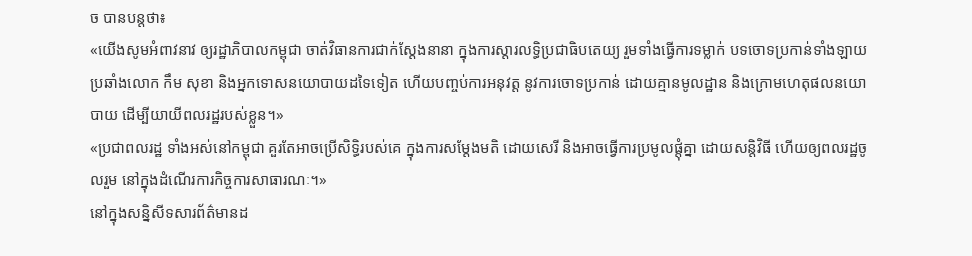ច បានបន្តថា៖
«យើងសូមអំពាវនាវ ឲ្យរដ្ឋាភិបាលកម្ពុជា ចាត់វិធានការជាក់ស្តែងនានា ក្នុងការស្តារលទ្ធិប្រជាធិបតេយ្យ រួមទាំងធ្វើការទម្លាក់ បទចោទប្រកាន់ទាំងឡាយ ប្រឆាំងលោក កឹម សុខា និងអ្នកទោសនយោបាយដទៃទៀត ហើយបញ្ចប់ការអនុវត្ត នូវការចោទប្រកាន់ ដោយគ្មានមូលដ្ឋាន និងក្រោមហេតុផលនយោបាយ ដើម្បីយាយីពលរដ្ឋរបស់ខ្លួន។»
«ប្រជាពលរដ្ឋ ទាំងអស់នៅកម្ពុជា គួរតែអាចប្រើសិទ្ធិរបស់គេ ក្នុងការសម្តែងមតិ ដោយសេរី និងអាចធ្វើការប្រមូលផ្តុំគ្នា ដោយសន្តិវិធី ហើយឲ្យពលរដ្ឋចូលរួម នៅក្នុងដំណើរការកិច្ចការសាធារណៈ។»
នៅក្នុងសន្និសីទសារព័ត៌មានដ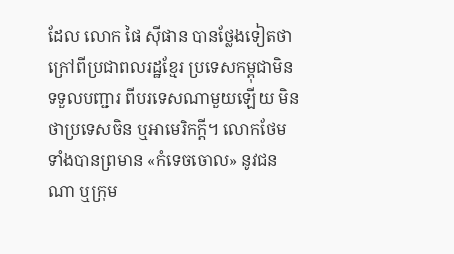ដែល លោក ផៃ ស៊ីផាន បានថ្លែងទៀតថា ក្រៅពីប្រជាពលរដ្ឋខ្មែរ ប្រទេសកម្ពុជាមិនទទួលបញ្ជារ ពីបរទេសណាមួយឡើយ មិនថាប្រទេសចិន ឬអាមេរិកក្ដី។ លោកថែមទាំងបានព្រមាន «កំទេចចោល» នូវជនណា ឬក្រុម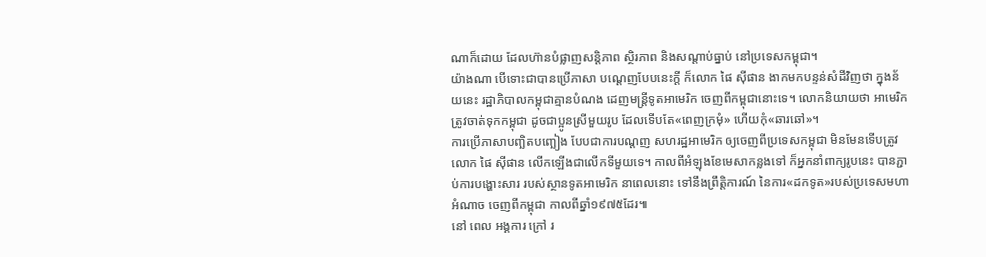ណាក៏ដោយ ដែលហ៊ានបំផ្លាញសន្តិភាព ស្ថិរភាព និងសណ្តាប់ធ្នាប់ នៅប្រទេសកម្ពុជា។
យ៉ាងណា បើទោះជាបានប្រើភាសា បណ្ដេញបែបនេះក្ដី ក៏លោក ផៃ ស៊ីផាន ងាកមកបន្ទន់សំដីវិញថា ក្នុងន័យនេះ រដ្ឋាភិបាលកម្ពុជាគ្មានបំណង ដេញមន្ដ្រីទូតអាមេរិក ចេញពីកម្ពុជានោះទេ។ លោកនិយាយថា អាមេរិកត្រូវចាត់ទុកកម្ពុជា ដូចជាប្អូនស្រីមួយរូប ដែលទើបតែ«ពេញក្រមុំ» ហើយកុំ«ឆារឆៅ»។
ការប្រើភាសាបញ្ឆិតបញ្ឆៀង បែបជាការបណ្ដញ សហរដ្ឋអាមេរិក ឲ្យចេញពីប្រទេសកម្ពុជា មិនមែនទើបត្រូវលោក ផៃ ស៊ីផាន លើកឡើងជាលើកទីមួយទេ។ កាលពីអំឡុងខែមេសាកន្លងទៅ ក៏អ្នកនាំពាក្យរូបនេះ បានភ្ជាប់ការបង្ហោះសារ របស់ស្ថានទូតអាមេរិក នាពេលនោះ ទៅនឹងព្រឹត្តិការណ៍ នៃការ«ដកទូត»របស់ប្រទេសមហាអំណាច ចេញពីកម្ពុជា កាលពីឆ្នាំ១៩៧៥ដែរ៕
នៅ ពេល អង្គការ ក្រៅ រ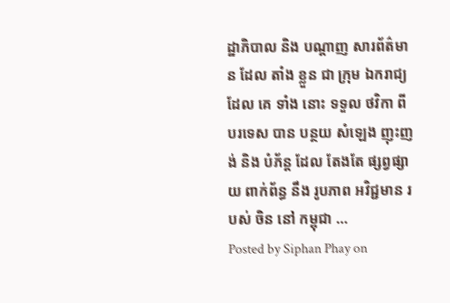ដ្ឋាភិបាល និង បណ្ដាញ សារព័ត៌មាន ដែល តាំង ខ្លួន ជា ក្រុម ឯករាជ្យ ដែល គេ ទាំង នោះ ទទួល ថវិកា ពី បរទេស បាន បន្ថយ សំឡេង ញុះញង់ និង បំភ័ន្ត ដែល តែងតែ ផ្សព្វផ្សាយ ពាក់ព័ន្ធ នឹង រូបភាព អវិជ្ជមាន របស់ ចិន នៅ កម្ពុជា …
Posted by Siphan Phay on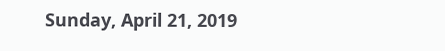Sunday, April 21, 2019